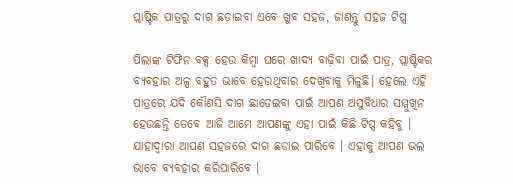ପ୍ଲାଷ୍ଟିକ ପାତ୍ରରୁ ଦାଗ ଛଡାଇବା ଏବେ ଖୁବ ସହଜ, ଜାଣନ୍ତୁ ସହଜ ଟିପ୍ସ

ପିଲାଙ୍କ ଟିଫିନ ବକ୍ସ ହେଉ କିମ୍ବା ଘରେ ଖାଦ୍ୟ ବାଢ଼ିବା ପାଇଁ ପାତ୍ର, ପ୍ଲାଷ୍ଟିକର ବ୍ୟବହାର ଅଳ୍ପ ବହୁତ ଭାବେ ହେଉଥିବାର ଦେଖିବାକୁ ମିଳୁଛି। ହେଲେ ଏହି ପାତ୍ରରେ ଯଦି କୌଣସି ଦାଗ ଛାଡେଇବା ପାଇଁ ଆପଣ ଅସୁବିଧାର ସମ୍ମୁଖିନ ହେଉଛନ୍ତି ତେବେ ଆଜି ଆମେ ଆପଣଙ୍କୁ ଏହା ପାଇଁ କିଛି ଟିପ୍ସ କହିବୁ । ଯାହାଦ୍ୱାରା ଆପଣ ସହଜରେ ଦାଗ ଛଡାଇ ପାରିବେ । ଏହାକୁ ଆପଣ ଭଲ ଭାବେ ବ୍ୟବହାର କରିପାରିବେ ।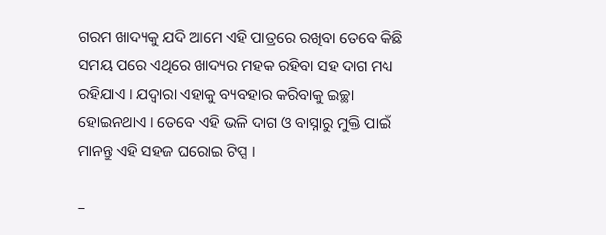ଗରମ ଖାଦ୍ୟକୁ ଯଦି ଆମେ ଏହି ପାତ୍ରରେ ରଖିବା ତେବେ କିଛି ସମୟ ପରେ ଏଥିରେ ଖାଦ୍ୟର ମହକ ରହିବା ସହ ଦାଗ ମଧ୍ୟ ରହିଯାଏ । ଯଦ୍ୱାରା ଏହାକୁ ବ୍ୟବହାର କରିବାକୁ ଇଚ୍ଛା ହୋଇନଥାଏ । ତେବେ ଏହି ଭଳି ଦାଗ ଓ ବାସ୍ନାରୁ ମୁକ୍ତି ପାଇଁ ମାନନ୍ତୁ ଏହି ସହଜ ଘରୋଇ ଟିପ୍ସ ।

–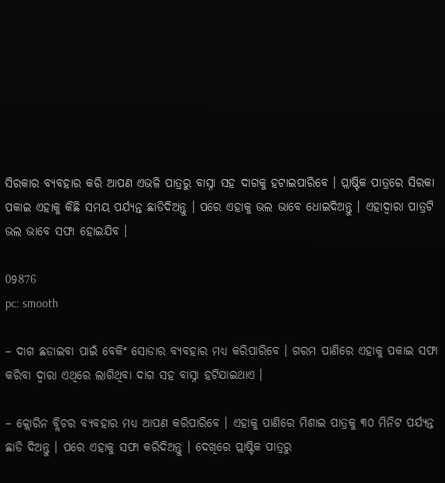ସିରକାର ବ୍ୟବହାର କରି ଆପଣ ଏଭଳି ପାତ୍ରରୁ ବାସ୍ନା ସହ ଦାଗକୁ ହଟାଇପାରିବେ । ପ୍ଲାଷ୍ଟିକ ପାତ୍ରରେ ସିରକା ପକାଇ ଏହାକୁ କିଛି ସମୟ ପର୍ଯ୍ୟନ୍ତ ଛାଡିଦିଅନ୍ତୁ । ପରେ ଏହାକୁ ଭଲ ଭାବେ ଧୋଇଦିଅନ୍ତୁ । ଏହାଦ୍ୱାରା ପାତ୍ରଟି ଭଲ ଭାବେ ସଫା ହୋଇଯିବ ।

09876
pc: smooth

– ଦାଗ ଛଡାଇବା ପାଇଁ ବେକିଂ ସୋଡାର ବ୍ୟବହାର ମଧ୍ୟ କରିପାରିବେ । ଗରମ ପାଣିରେ ଏହାକୁ ପକାଇ ସଫା କରିବା ଦ୍ୱାରା ଏଥିରେ ଲାଗିଥିବା ଦାଗ ସହ ବାସ୍ନା ହଟିଯାଇଥାଏ ।

– କ୍ଲୋରିନ ବ୍ଲିଚର ବ୍ୟବହାର ମଧ୍ୟ ଆପଣ କରିପାରିବେ । ଏହାକୁ ପାଣିରେ ମିଶାଇ ପାତ୍ରକୁ ୩୦ ମିନିଟ ପର୍ଯ୍ୟନ୍ତ ଛାଡି ଦିଅନ୍ତୁ । ପରେ ଏହାକୁ ସଫା କରିଦିଅନ୍ତୁ । ଦେଖିରେ ପ୍ଲାଷ୍ଟିକ ପାତ୍ରରୁ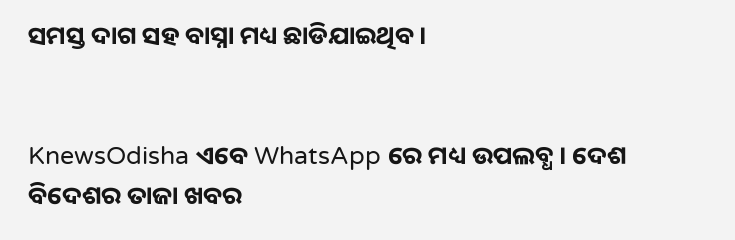ସମସ୍ତ ଦାଗ ସହ ବାସ୍ନା ମଧ୍ୟ ଛାଡିଯାଇଥିବ ।


KnewsOdisha ଏବେ WhatsApp ରେ ମଧ୍ୟ ଉପଲବ୍ଧ । ଦେଶ ବିଦେଶର ତାଜା ଖବର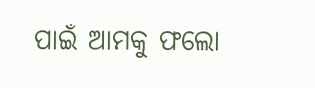ପାଇଁ ଆମକୁ ଫଲୋ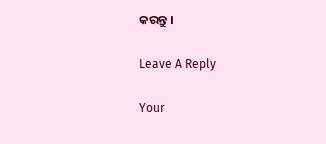କରନ୍ତୁ ।

Leave A Reply

Your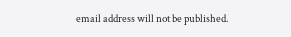email address will not be published.